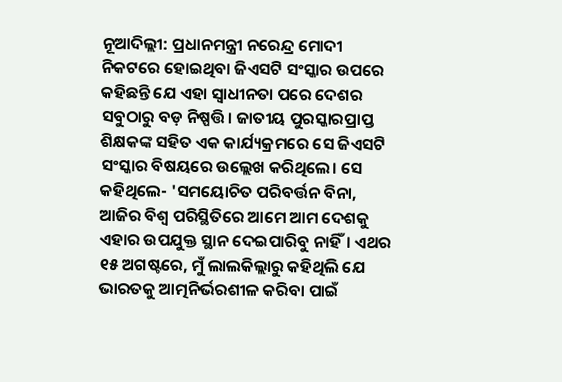ନୂଆଦିଲ୍ଲୀ: ପ୍ରଧାନମନ୍ତ୍ରୀ ନରେନ୍ଦ୍ର ମୋଦୀ ନିକଟରେ ହୋଇଥିବା ଜିଏସଟି ସଂସ୍କାର ଉପରେ କହିଛନ୍ତି ଯେ ଏହା ସ୍ୱାଧୀନତା ପରେ ଦେଶର ସବୁଠାରୁ ବଡ଼ ନିଷ୍ପତ୍ତି। ଜାତୀୟ ପୁରସ୍କାରପ୍ରାପ୍ତ ଶିକ୍ଷକଙ୍କ ସହିତ ଏକ କାର୍ଯ୍ୟକ୍ରମରେ ସେ ଜିଏସଟି ସଂସ୍କାର ବିଷୟରେ ଉଲ୍ଲେଖ କରିଥିଲେ। ସେ କହିଥିଲେ- 'ସମୟୋଚିତ ପରିବର୍ତ୍ତନ ବିନା, ଆଜିର ବିଶ୍ୱ ପରିସ୍ଥିତିରେ ଆମେ ଆମ ଦେଶକୁ ଏହାର ଉପଯୁକ୍ତ ସ୍ଥାନ ଦେଇପାରିବୁ ନାହିଁ। ଏଥର ୧୫ ଅଗଷ୍ଟରେ, ମୁଁ ଲାଲକିଲ୍ଲାରୁ କହିଥିଲି ଯେ ଭାରତକୁ ଆତ୍ମନିର୍ଭରଶୀଳ କରିବା ପାଇଁ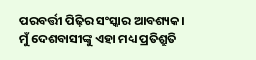ପରବର୍ତ୍ତୀ ପିଢ଼ିର ସଂସ୍କାର ଆବଶ୍ୟକ। ମୁଁ ଦେଶବାସୀଙ୍କୁ ଏହା ମଧ୍ୟ ପ୍ରତିଶ୍ରୁତି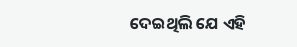ଦେଇଥିଲି ଯେ ଏହି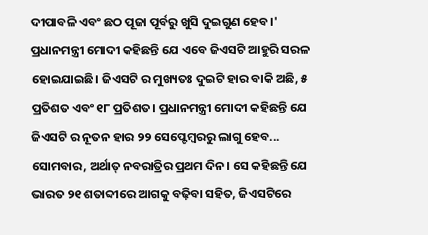ଦୀପାବଳି ଏବଂ ଛଠ ପୂଜା ପୂର୍ବରୁ ଖୁସି ଦୁଇଗୁଣ ହେବ।'
ପ୍ରଧାନମନ୍ତ୍ରୀ ମୋଦୀ କହିଛନ୍ତି ଯେ ଏବେ ଜିଏସଟି ଆହୁରି ସରଳ ହୋଇଯାଇଛି। ଜିଏସଟି ର ମୁଖ୍ୟତଃ ଦୁଇଟି ହାର ବାକି ଅଛି, ୫ ପ୍ରତିଶତ ଏବଂ ୧୮ ପ୍ରତିଶତ। ପ୍ରଧାନମନ୍ତ୍ରୀ ମୋଦୀ କହିଛନ୍ତି ଯେ ଜିଏସଟି ର ନୂତନ ହାର ୨୨ ସେପ୍ଟେମ୍ବରରୁ ଲାଗୁ ହେବ... ସୋମବାର, ଅର୍ଥାତ୍ ନବରାତ୍ରିର ପ୍ରଥମ ଦିନ। ସେ କହିଛନ୍ତି ଯେ ଭାରତ ୨୧ ଶତାବ୍ଦୀରେ ଆଗକୁ ବଢ଼ିବା ସହିତ, ଜିଏସଟିରେ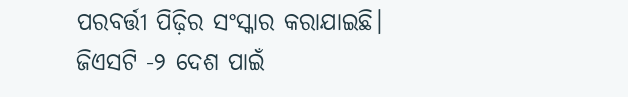ପରବର୍ତ୍ତୀ ପିଢ଼ିର ସଂସ୍କାର କରାଯାଇଛି। ଜିଏସଟି -୨ ଦେଶ ପାଇଁ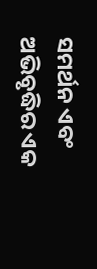ସମର୍ଥନ ଏବଂ ଅଭିବୃଦ୍ଧିର ଏକ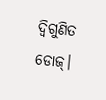ଦ୍ୱିଗୁଣିତ ଡୋଜ୍।